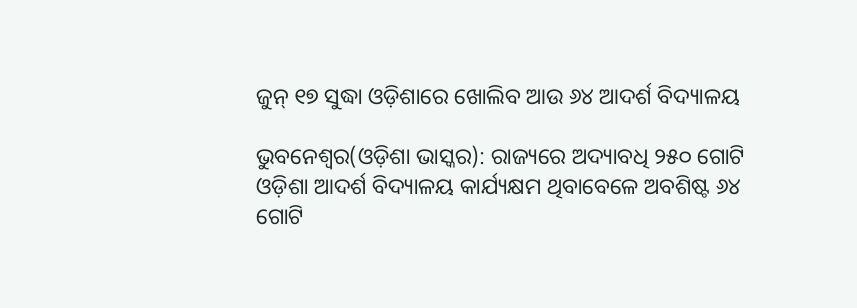ଜୁନ୍ ୧୭ ସୁଦ୍ଧା ଓଡ଼ିଶାରେ ଖୋଲିବ ଆଉ ୬୪ ଆଦର୍ଶ ବିଦ୍ୟାଳୟ

ଭୁବନେଶ୍ୱର(ଓଡ଼ିଶା ଭାସ୍କର): ରାଜ୍ୟରେ ଅଦ୍ୟାବଧି ୨୫୦ ଗୋଟି ଓଡ଼ିଶା ଆଦର୍ଶ ବିଦ୍ୟାଳୟ କାର୍ଯ୍ୟକ୍ଷମ ଥିବାବେଳେ ଅବଶିଷ୍ଟ ୬୪ ଗୋଟି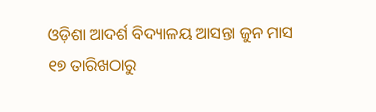ଓଡ଼ିଶା ଆଦର୍ଶ ବିଦ୍ୟାଳୟ ଆସନ୍ତା ଜୁନ ମାସ ୧୭ ତାରିଖଠାରୁ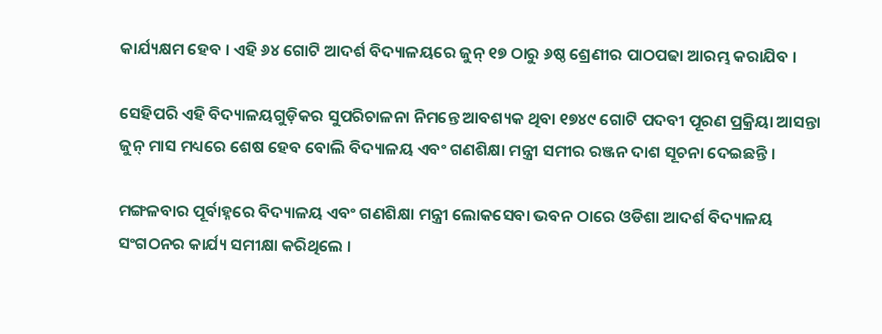କାର୍ଯ୍ୟକ୍ଷମ ହେବ । ଏହି ୬୪ ଗୋଟି ଆଦର୍ଶ ବିଦ୍ୟାଳୟରେ ଜୁନ୍ ୧୭ ଠାରୁ ୬ଷ୍ଠ ଶ୍ରେଣୀର ପାଠପଢା ଆରମ୍ଭ କରାଯିବ ।

ସେହିପରି ଏହି ବିଦ୍ୟାଳୟଗୁଡ଼ିକର ସୁପରିଚାଳନା ନିମନ୍ତେ ଆବଶ୍ୟକ ଥିବା ୧୭୪୯ ଗୋଟି ପଦବୀ ପୂରଣ ପ୍ରକ୍ରିୟା ଆସନ୍ତା ଜୁନ୍ ମାସ ମଧ୍ୟରେ ଶେଷ ହେବ ବୋଲି ବିଦ୍ୟାଳୟ ଏବଂ ଗଣଶିକ୍ଷା ମନ୍ତ୍ରୀ ସମୀର ରଞ୍ଜନ ଦାଶ ସୂଚନା ଦେଇଛନ୍ତି ।

ମଙ୍ଗଳବାର ପୂର୍ବାହ୍ନରେ ବିଦ୍ୟାଳୟ ଏବଂ ଗଣଶିକ୍ଷା ମନ୍ତ୍ରୀ ଲୋକସେବା ଭବନ ଠାରେ ଓଡିଶା ଆଦର୍ଶ ବିଦ୍ୟାଳୟ ସଂଗଠନର କାର୍ଯ୍ୟ ସମୀକ୍ଷା କରିଥିଲେ ।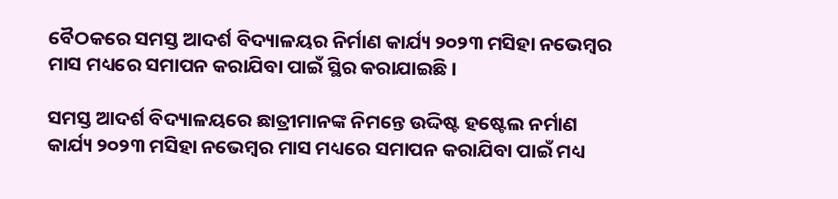ବୈଠକରେ ସମସ୍ତ ଆଦର୍ଶ ବିଦ୍ୟାଳୟର ନିର୍ମାଣ କାର୍ଯ୍ୟ ୨୦୨୩ ମସିହା ନଭେମ୍ବର ମାସ ମଧ୍ୟରେ ସମାପନ କରାଯିବା ପାଇଁ ସ୍ଥିର କରାଯାଇଛି ।

ସମସ୍ତ ଆଦର୍ଶ ବିଦ୍ୟାଳୟରେ ଛାତ୍ରୀମାନଙ୍କ ନିମନ୍ତେ ଉଦ୍ଦିଷ୍ଟ ହଷ୍ଟେଲ ନର୍ମାଣ କାର୍ଯ୍ୟ ୨୦୨୩ ମସିହା ନଭେମ୍ବର ମାସ ମଧ୍ୟରେ ସମାପନ କରାଯିବା ପାଇଁ ମଧ୍ୟ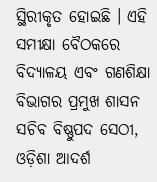ସ୍ଥିରୀକୃତ ହୋଇଛି । ଏହି ସମୀକ୍ଷା ବୈଠକରେ ବିଦ୍ୟାଳୟ ଏବଂ ଗଣଶିକ୍ଷା ବିଭାଗର ପ୍ରମୁଖ ଶାସନ ସଚିବ ବିଷ୍ଣୁପଦ ସେଠୀ, ଓଡ଼ିଶା ଆଦର୍ଶ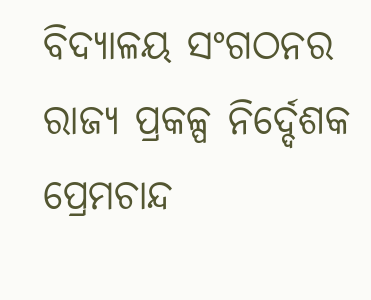ବିଦ୍ୟାଳୟ ସଂଗଠନର ରାଜ୍ୟ ପ୍ରକଳ୍ପ ନିର୍ଦ୍ଦେଶକ ପ୍ରେମଚାନ୍ଦ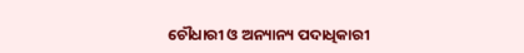ଚୌଧାରୀ ଓ ଅନ୍ୟାନ୍ୟ ପଦାଧିକାରୀ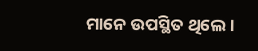ମାନେ ଉପସ୍ଥିତ ଥିଲେ ।